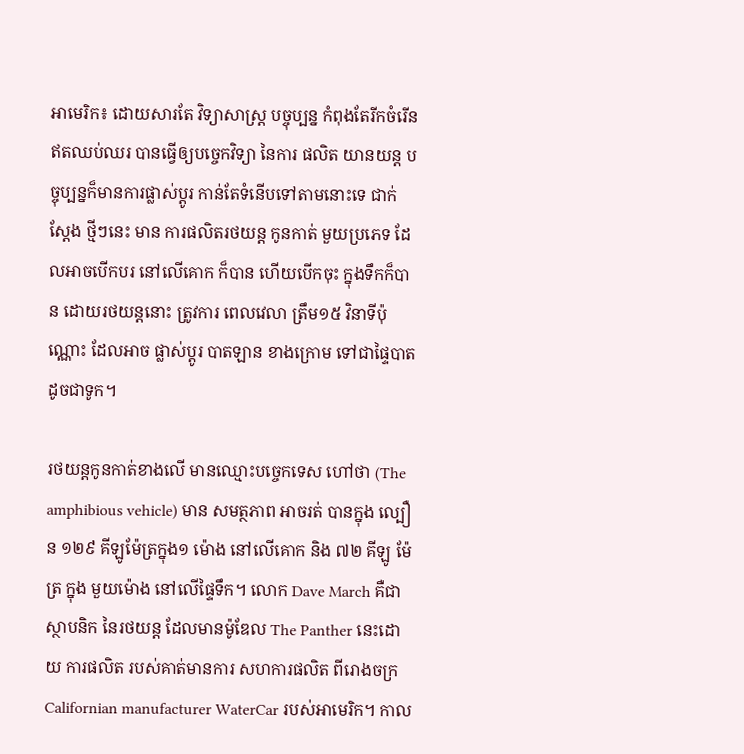អាមេរិក៖ ដោយសារតែ វិទ្យាសាស្ត្រ បច្ចុប្បន្ន កំពុងតែរីកចំរើន ឥតឈប់ឈរ បានធ្វើឲ្យបច្ចេកវិទ្យា នៃការ ផលិត យានយន្ត បច្ចុប្បន្នក៏មានការផ្លាស់ប្តូរ កាន់តែទំនើបទៅតាមនោះទេ ជាក់ស្តែង ថ្មីៗនេះ មាន ការផលិតរថយន្ត កូនកាត់ មួយប្រភេទ ដែលអាចបើកបរ នៅលើគោក ក៏បាន ហើយបើកចុះ ក្នុងទឹកក៏បាន ដោយរថយន្តនោះ ត្រូវការ ពេលវេលា ត្រឹម១៥ វិនាទីប៉ុណ្ណោះ ដែលអាច ផ្លាស់ប្តូរ បាតឡាន ខាងក្រោម ទៅជាផ្ទៃបាតដូចជាទូក។

រថយន្តកូនកាត់ខាងលើ មានឈ្មោះបច្ចេកទេស ហៅថា (The amphibious vehicle) មាន សមត្ថភាព អាចរត់ បានក្នុង ល្បឿន ១២៩ គីឡូម៉ែត្រក្នុង១ ម៉ោង នៅលើគោក និង ៧២ គីឡូ ម៉ែត្រ ក្នុង មួយម៉ោង នៅលើផ្ទៃទឹក។ លោក Dave March គឺជាស្ថាបនិក នៃរថយន្ត ដែលមានម៉ូឌែល The Panther នេះដោយ ការផលិត របស់គាត់មានការ សហការផលិត ពីរោងចក្រ Californian manufacturer WaterCar របស់អាមេរិក។ កាល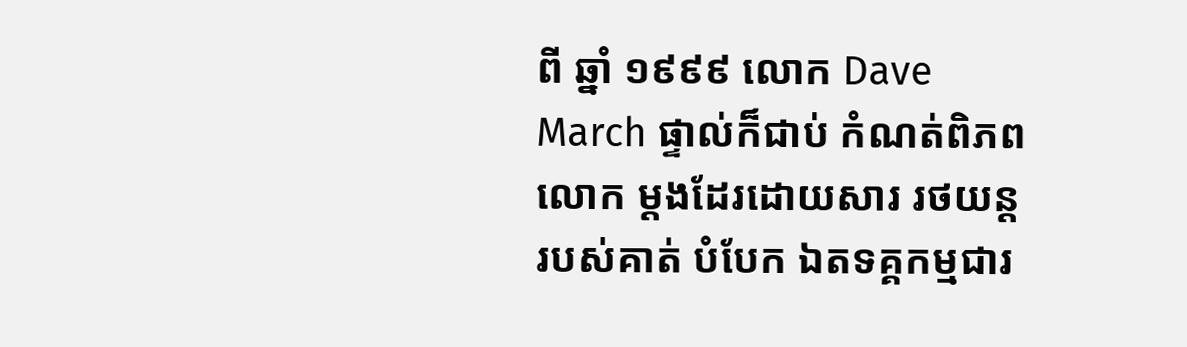ពី ឆ្នាំ ១៩៩៩ លោក Dave March ផ្ទាល់ក៏ជាប់ កំណត់ពិភពលោក ម្តងដែរដោយសារ រថយន្តរបស់គាត់ បំបែក ឯតទគ្គកម្មជារ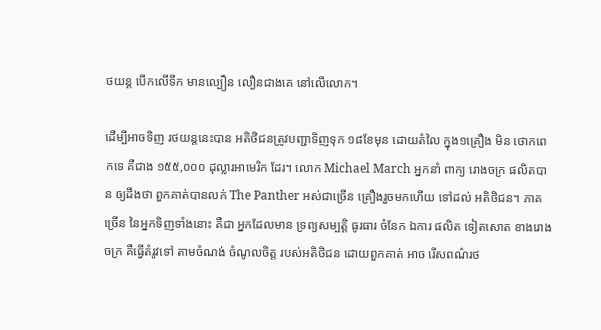ថយន្ត បើកលើទឹក មានល្បឿន លឿនជាងគេ នៅលើលោក។

ដើម្បីអាចទិញ រថយន្តនេះបាន អតិថិជនត្រូវបញ្ជាទិញទុក ១៨ខែមុន ដោយតំលៃ ក្នុង១គ្រឿង មិន ថោកពេកទេ គឺជាង ១៥៥,០០០ ដុល្លារអាមេរិក ដែរ។ លោក Michael March អ្នកនាំ ពាក្យ រោងចក្រ ផលិតបាន ឲ្យដឹងថា ពួកគាត់បានលក់ The Panther អស់ជាច្រើន គ្រឿងរួចមកហើយ ទៅដល់ អតិថិជន។ ភាគច្រើន នៃអ្នកទិញទាំងនោះ គឺជា អ្នកដែលមាន ទ្រព្យសម្បត្តិ ធូរធារ ចំនែក ឯការ ផលិត ទៀតសោត ខាងរោងចក្រ គឺធ្វើតំរូវទៅ តាមចំណង់ ចំណូលចិត្ត របស់អតិថិជន ដោយពួកគាត់ អាច រើសពណ៌រថ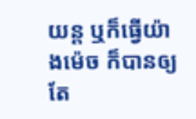យន្ត ឬក៏ធ្វើយ៉ាងម៉េច ក៏បានឲ្យ តែ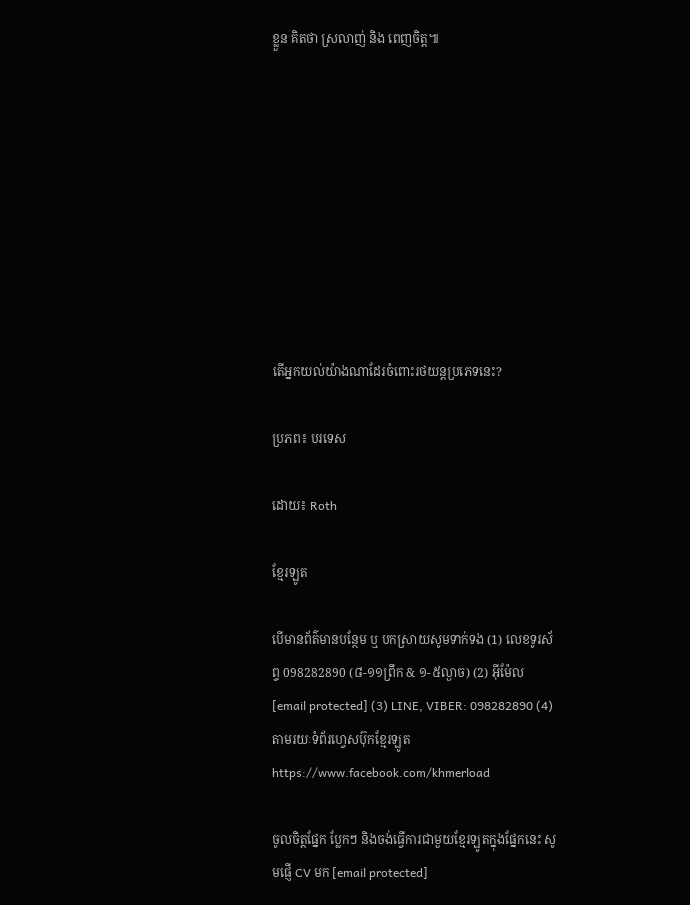ខ្លួន គិតថា ស្រលាញ់ និង ពេញចិត្ត៕









តើអ្នកយល់យ៉ាងណាដែរចំពោះរថយន្តប្រភេទនេះ?

ប្រភព៖ បរទេស

ដោយ៖ Roth

ខ្មែរឡូត

បើមានព័ត៌មានបន្ថែម ឬ បកស្រាយសូមទាក់ទង (1) លេខទូរស័ព្ទ 098282890 (៨-១១ព្រឹក & ១-៥ល្ងាច) (2) អ៊ីម៉ែល [email protected] (3) LINE, VIBER: 098282890 (4) តាមរយៈទំព័រហ្វេសប៊ុកខ្មែរឡូត https://www.facebook.com/khmerload

ចូលចិត្តផ្នែក ប្លែកៗ និងចង់ធ្វើការជាមួយខ្មែរឡូតក្នុងផ្នែកនេះ សូមផ្ញើ CV មក [email protected]